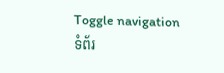Toggle navigation
ទំព័រ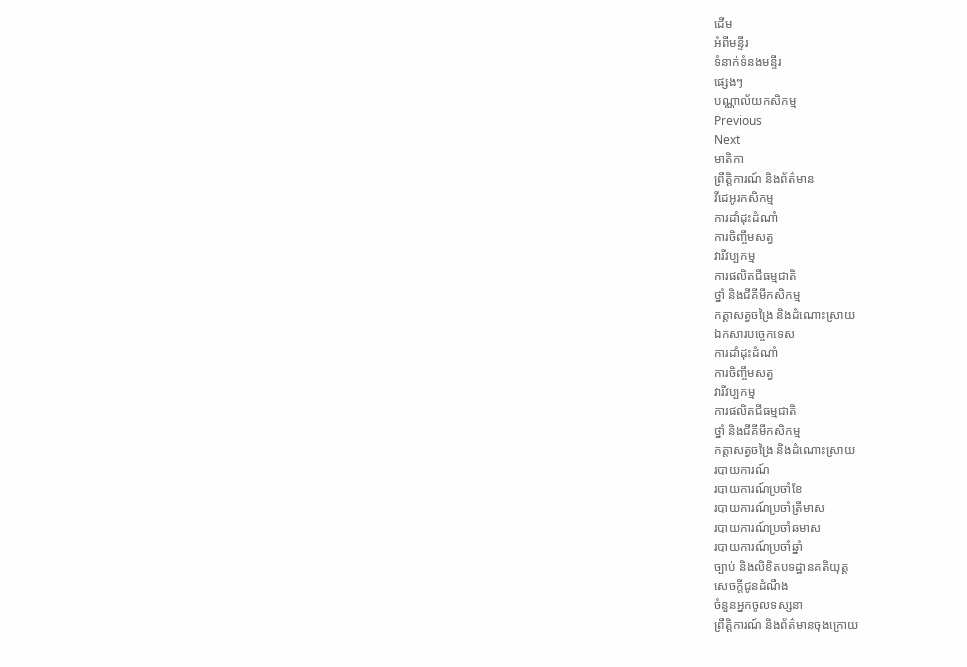ដើម
អំពីមន្ទីរ
ទំនាក់ទំនងមន្ទីរ
ផ្សេងៗ
បណ្ណាល័យកសិកម្ម
Previous
Next
មាតិកា
ព្រឹត្តិការណ៍ និងព័ត៌មាន
វីដេអូរកសិកម្ម
ការដាំដុះដំណាំ
ការចិញ្ចឹមសត្វ
វារីវប្បកម្ម
ការផលិតជីធម្មជាតិ
ថ្នាំ និងជីគីមីកសិកម្ម
កត្តាសត្វចង្រៃ និងដំណោះស្រាយ
ឯកសារបច្ចេកទេស
ការដាំដុះដំណាំ
ការចិញ្ចឹមសត្វ
វារីវប្បកម្ម
ការផលិតជីធម្មជាតិ
ថ្នាំ និងជីគីមីកសិកម្ម
កត្តាសត្វចង្រៃ និងដំណោះស្រាយ
របាយការណ៍
របាយការណ៍ប្រចាំខែ
របាយការណ៍ប្រចាំត្រីមាស
របាយការណ៍ប្រចាំឆមាស
របាយការណ៍ប្រចាំឆ្នាំ
ច្បាប់ និងលិខិតបទដ្ឋានគតិយុត្ត
សេចក្តីជូនដំណឹង
ចំនួនអ្នកចូលទស្សនា
ព្រឹត្តិការណ៍ និងព័ត៌មានចុងក្រោយ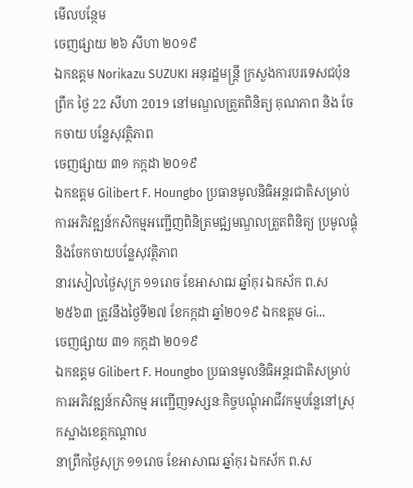មើលបន្ថែម
ចេញផ្សាយ ២៦ សីហា ២០១៩
ឯកឧត្តម Norikazu SUZUKI អនុរដ្ឋមន្ត្រី ក្រសួងការបរទេសជប៉ុន
ព្រឹក ថ្ងៃ 22 សីហា 2019 នៅមណ្ឌលត្រួតពិនិត្យ គុណភាព និង ចែកចាយ បន្លែសុវត្ថិភាព
ចេញផ្សាយ ៣១ កក្កដា ២០១៩
ឯកឧត្តម Gilibert F. Houngbo ប្រធានមូលនិធិអន្តរជាតិសម្រាប់ការអភិវឌ្ឍន៍កសិកម្មអញ្ជើញពិនិត្រមជ្ឍមណ្ឌលត្រួតពិនិត្យ ប្រមូលផ្តុំ និងចែកចាយបន្លែសុវត្ថិភាព
នារសៀលថ្ងៃសុក្រ ១១រោច ខែអាសាឍ ឆ្នាំកុរ ឯកស័ក ព.ស២៥៦៣ ត្រូវនឹងថ្ងៃទី២៧ ខែកក្កដា ឆ្នាំ២០១៩ ឯកឧត្តម Gi...
ចេញផ្សាយ ៣១ កក្កដា ២០១៩
ឯកឧត្តម Gilibert F. Houngbo ប្រធានមូលនិធិអន្តរជាតិសម្រាប់ការអភិវឌ្ឍន៍កសិកម្ម អញ្ជើញទស្សនៈកិច្ចបណ្តុំអាជីវកម្មបន្លែនៅស្រុកស្អាងខេត្តកណ្តាល
នាព្រឹកថ្ងៃសុក្រ ១១រោច ខែអាសាឍ ឆ្នាំកុរ ឯកស័ក ព.ស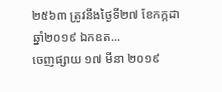២៥៦៣ ត្រូវនឹងថ្ងៃទី២៧ ខែកក្កដា ឆ្នាំ២០១៩ ឯកឧត...
ចេញផ្សាយ ១៧ មីនា ២០១៩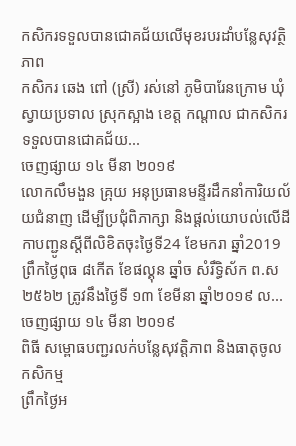កសិករទទួលបានជោគជ័យលើមុខរបរដាំបន្លែសុវត្ថិភាព
កសិករ ឆេង ពៅ (ស្រី) រស់នៅ ភូមិបារែនក្រោម ឃុំស្វាយប្រទាល ស្រុកស្អាង ខេត្ត កណ្ដាល ជាកសិករទទួលបានជោគជ័យ...
ចេញផ្សាយ ១៤ មីនា ២០១៩
លោកលឹមងួន គ្រុយ អនុប្រធានមន្ទីរដឹកនាំការិយល័យជំនាញ ដើម្បីប្រជុំពិភាក្សា និងផ្តល់យោបល់លើដីកាបញ្ជូនស្តីពីលិខិតចុះថ្ងៃទី24 ខែមករា ឆ្នាំ2019
ព្រឹកថ្ងៃពុធ ៨កើត ខែផល្គុន ឆ្នាំច សំរឹទ្ធិស័ក ព.ស២៥៦២ ត្រូវនឹងថ្ងៃទី ១៣ ខែមីនា ឆ្នាំ២០១៩ ល...
ចេញផ្សាយ ១៤ មីនា ២០១៩
ពិធី សម្ពោធបញ្ជរលក់បន្លែសុវត្តិភាព និងធាតុចូលកសិកម្ម
ព្រឹកថ្ងៃអ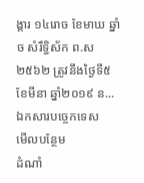ង្គារ ១៤រោច ខែមាឃ ឆ្នាំច សំរឹទ្ធិស័ក ព.ស ២៥៦២ ត្រូវនឹងថ្ងៃទី៥ ខែមីនា ឆ្នាំ២០១៩ ន...
ឯកសារបច្ចេកទេស
មើលបន្ថែម
ដំណាំ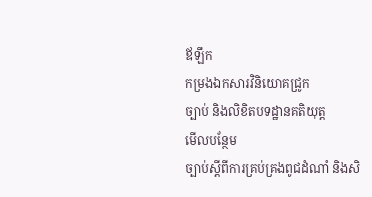ឪឡឹក
កម្រងឯកសារវិនិយោគជ្រូក
ច្បាប់ និងលិខិតបទដ្ឋានគតិយុត្ត
មើលបន្ថែម
ច្បាប់ស្តីពីការគ្រប់គ្រងពូជដំណាំ និងសិ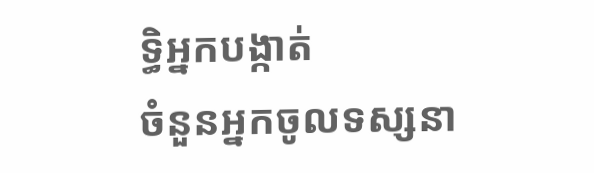ទ្ធិអ្នកបង្កាត់
ចំនួនអ្នកចូលទស្សនា